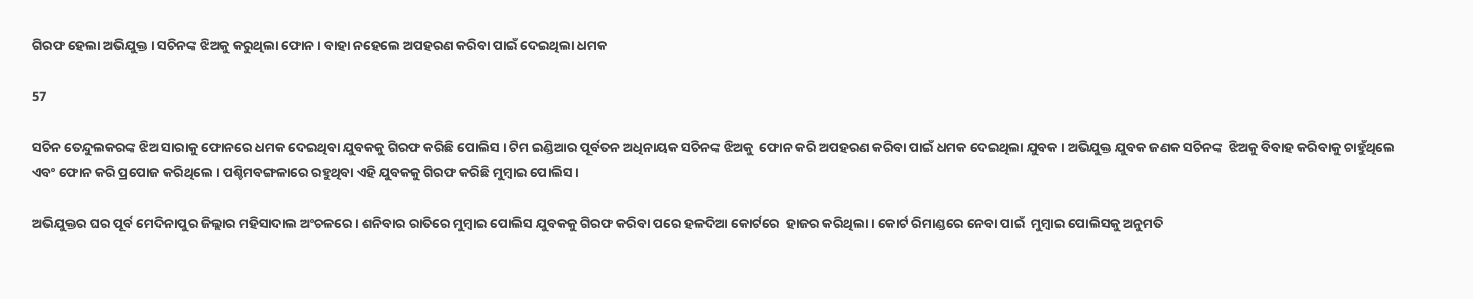ଗିରଫ ହେଲା ଅଭିଯୁକ୍ତ । ସଚିନଙ୍କ ଝିଅକୁ କରୁଥିଲା ଫୋନ । ବାହା ନହେଲେ ଅପହରଣ କରିବା ପାଇଁ ଦେଇଥିଲା ଧମକ

57

ସଚିନ ତେନ୍ଦୁଲକରଙ୍କ ଝିଅ ସାରାକୁ ଫୋନରେ ଧମକ ଦେଇଥିବା ଯୁବକକୁ ଗିରଫ କରିଛି ପୋଲିସ । ଟିମ ଇଣ୍ଡିଆର ପୂର୍ବତନ ଅଧିନାୟକ ସଚିନଙ୍କ ଝିଅକୁ  ଫୋନ କରି ଅପହରଣ କରିବା ପାଇଁ ଧମକ ଦେଇଥିଲା ଯୁବକ । ଅଭିଯୁକ୍ତ ଯୁବକ ଜଣକ ସଚିନଙ୍କ  ଝିଅକୁ ବିବାହ କରିବାକୁ ଚାହୁଁଥିଲେ ଏବଂ ଫୋନ କରି ପ୍ରପୋଜ କରିଥିଲେ । ପଶ୍ଚିମବଙ୍ଗଳାରେ ରହୁଥିବା ଏହି ଯୁବକକୁ ଗିରଫ କରିଛି ମୁମ୍ବାଇ ପୋଲିସ ।

ଅଭିଯୁକ୍ତର ଘର ପୂର୍ବ ମେଦିନାପୁର ଜିଲ୍ଲାର ମହିସାଦାଲ ଅଂଚଳରେ । ଶନିବାର ରାତିରେ ମୁମ୍ବାଇ ପୋଲିସ ଯୁବକକୁ ଗିରଫ କରିବା ପରେ ହଳଦିଆ କୋର୍ଟରେ  ହାଜର କରିଥିଲା । କୋର୍ଟ ରିମାଣ୍ଡରେ ନେବା ପାଇଁ  ମୁମ୍ବାଇ ପୋଲିସକୁ ଅନୁମତି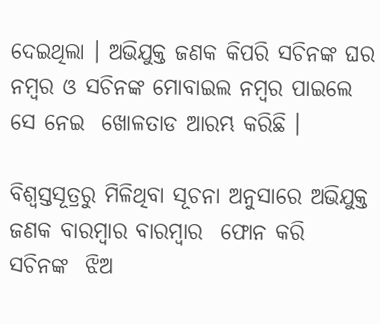ଦେଇଥିଲା । ଅଭିଯୁକ୍ତ ଜଣକ କିପରି ସଚିନଙ୍କ ଘର ନମ୍ବର ଓ ସଚିନଙ୍କ ମୋବାଇଲ ନମ୍ବର ପାଇଲେ ସେ ନେଇ  ଖୋଳତାଡ ଆରମ୍ଭ କରିଛି ।

ବିଶ୍ୱସ୍ତସୂତ୍ରରୁ ମିଳିଥିବା ସୂଚନା ଅନୁସାରେ ଅଭିଯୁକ୍ତ ଜଣକ ବାରମ୍ବାର ବାରମ୍ବାର  ଫୋନ କରି  ସଚିନଙ୍କ  ଝିଅ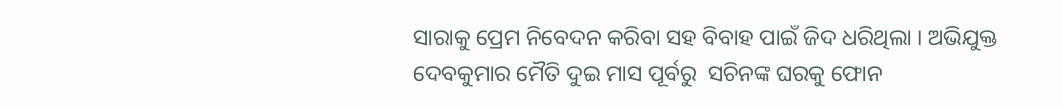ସାରାକୁ ପ୍ରେମ ନିବେଦନ କରିବା ସହ ବିବାହ ପାଇଁ ଜିଦ ଧରିଥିଲା । ଅଭିଯୁକ୍ତ ଦେବକୁମାର ମୈତି ଦୁଇ ମାସ ପୂର୍ବରୁ  ସଚିନଙ୍କ ଘରକୁ ଫୋନ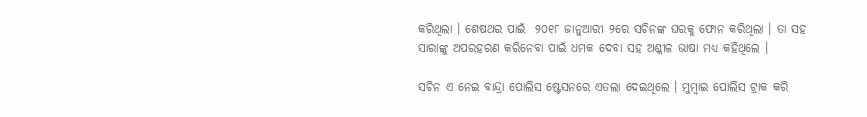କରିଥିଲା । ଶେଷଥର ପାଇଁ  ୨୦୧୮ ଜାନୁଆରୀ ୨ରେ ସଚିନଙ୍କ ଘରକୁ ଫୋନ କରିଥିଲା । ତା ସହ ସାରାଙ୍କୁ ଅପରହରଣ କରିନେବା ପାଇଁ ଧମକ ଦେବା ସହ ଅଶ୍ଳୀଳ ଭାଷା ମଧ୍ୟ କହିଥିଲେ ।

ସଚିନ ଏ ନେଇ ବାନ୍ଦ୍ରା ପୋଲିସ ଷ୍ଟେସନରେ ଏତଲା ଦେଇଥିଲେ । ମୁମ୍ବାଇ ପୋଲିସ ଟ୍ରାକ କରି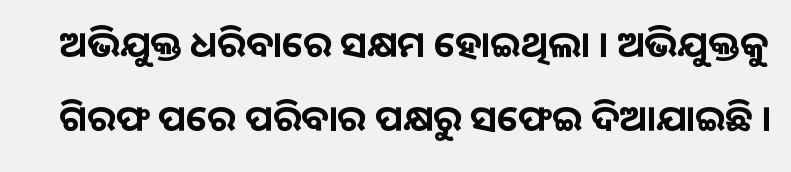ଅଭିଯୁକ୍ତ ଧରିବାରେ ସକ୍ଷମ ହୋଇଥିଲା । ଅଭିଯୁକ୍ତକୁ ଗିରଫ ପରେ ପରିବାର ପକ୍ଷରୁ ସଫେଇ ଦିଆଯାଇଛି ।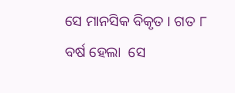ସେ ମାନସିକ ବିକୃତ । ଗତ ୮ ବର୍ଷ ହେଲା  ସେ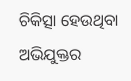ଚିକିତ୍ସା ହେଉଥିବା ଅଭିଯୁକ୍ତର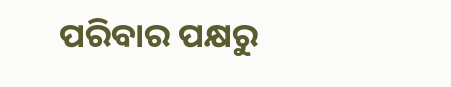ପରିବାର ପକ୍ଷରୁ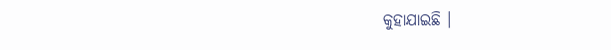କୁହାଯାଇଛି ।